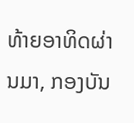ທ້າຍອາທິດຜ່ານມາ, ກອງບັນ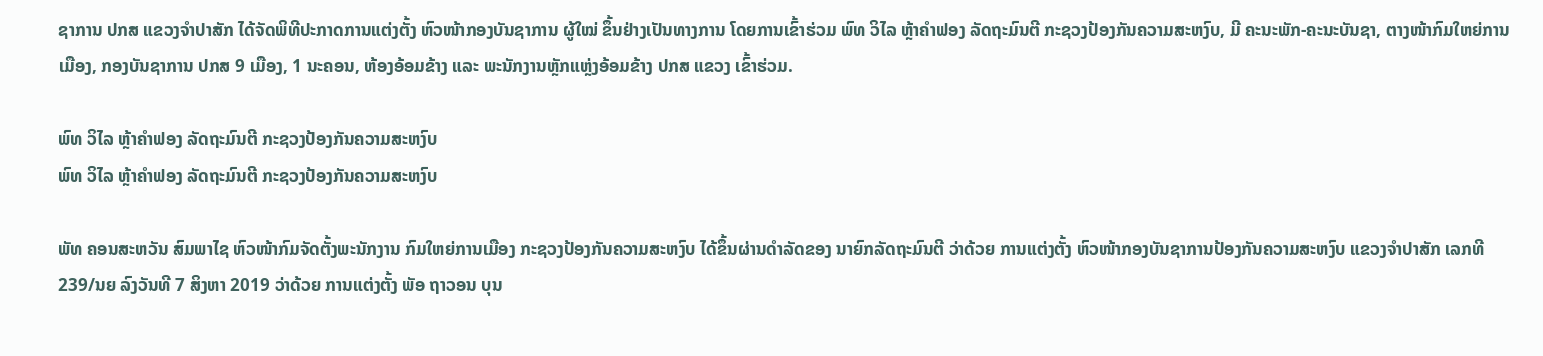ຊາການ ປກສ ແຂວງຈໍາປາສັກ ໄດ້ຈັດພິທີປະກາດການແຕ່ງຕັ້ງ ຫົວໜ້າກອງບັນຊາການ ຜູ້ໃໝ່ ຂຶ້ນຢ່າງເປັນທາງການ ໂດຍການເຂົ້າຮ່ວມ ພົທ ວິໄລ ຫຼ້າຄຳຟອງ ລັດຖະມົນຕີ ກະຊວງປ້ອງກັນຄວາມສະຫງົບ, ມີ ຄະນະພັກ-ຄະນະບັນຊາ, ຕາງໜ້າກົມໃຫຍ່ການເມືອງ, ກອງບັນຊາການ ປກສ 9 ເມືອງ, 1 ນະຄອນ, ຫ້ອງອ້ອມຂ້າງ ແລະ ພະນັກງານຫຼັກແຫຼ່ງອ້ອມຂ້າງ ປກສ ແຂວງ ເຂົ້າຮ່ວມ.

ພົທ ວິໄລ ຫຼ້າຄຳຟອງ ລັດຖະມົນຕີ ກະຊວງປ້ອງກັນຄວາມສະຫງົບ
ພົທ ວິໄລ ຫຼ້າຄຳຟອງ ລັດຖະມົນຕີ ກະຊວງປ້ອງກັນຄວາມສະຫງົບ

ພັທ ຄອນສະຫວັນ ສົມພາໄຊ ຫົວໜ້າກົມຈັດຕັ້ງພະນັກງານ ກົມໃຫຍ່ການເມືອງ ກະຊວງປ້ອງກັນຄວາມສະຫງົບ ໄດ້ຂຶ້ນຜ່ານດຳລັດຂອງ ນາຍົກລັດຖະມົນຕີ ວ່າດ້ວຍ ການແຕ່ງຕັ້ງ ຫົວໜ້າກອງບັນຊາການປ້ອງກັນຄວາມສະຫງົບ ແຂວງຈຳປາສັກ ເລກທີ 239/ນຍ ລົງວັນທີ 7 ສິງຫາ 2019 ວ່າດ້ວຍ ການແຕ່ງຕັ້ງ ພັອ ຖາວອນ ບຸນ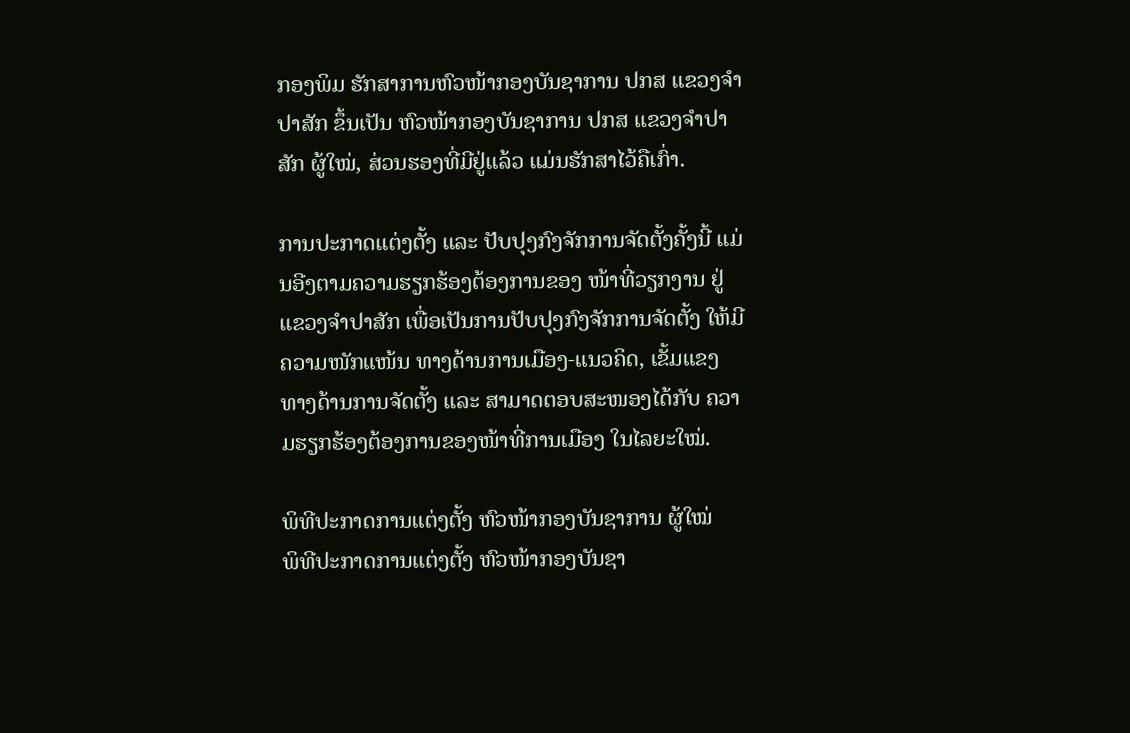ກອງພິມ ຮັກສາການຫົວໜ້າກອງບັນຊາການ ປກສ ແຂວງຈຳປາສັກ ຂຶ້ນເປັນ ຫົວໜ້າກອງບັນຊາການ ປກສ ແຂວງຈຳປາສັກ ຜູ້ໃໝ່, ສ່ວນຮອງທີ່ມີຢູ່ແລ້ວ ແມ່ນຮັກສາໄວ້ຄືເກົ່າ.

ການປະກາດແຕ່ງຕັ້ງ ແລະ ປັບປຸງກົງຈັກການຈັດຕັ້ງຄັ້ງນີ້ ແມ່ນອີງຕາມຄວາມຮຽກຮ້ອງຕ້ອງການຂອງ ໜ້າທີ່ວຽກງານ ຢູ່ແຂວງຈຳປາສັກ ເພື່ອເປັນການປັບປຸງກົງຈັກການຈັດຕັ້ງ ໃຫ້ມີຄວາມໜັກແໜ້ນ ທາງດ້ານການເມືອງ-ແນວຄິດ, ເຂັ້ມແຂງ ທາງດ້ານການຈັດຕັ້ງ ແລະ ສາມາດຕອບສະໜອງໄດ້ກັບ ຄວາມຮຽກຮ້ອງຕ້ອງການຂອງໜ້າທີ່ການເມືອງ ໃນໄລຍະໃໝ່.

ພິທີປະກາດການແຕ່ງຕັ້ງ ຫົວໜ້າກອງບັນຊາການ ຜູ້ໃໝ່
ພິທີປະກາດການແຕ່ງຕັ້ງ ຫົວໜ້າກອງບັນຊາ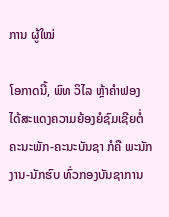ການ ຜູ້ໃໝ່

ໂອກາດນີ້, ພົທ ວິໄລ ຫຼ້າຄຳຟອງ ໄດ້ສະແດງຄວາມຍ້ອງຍໍຊົມເຊີຍຕໍ່ ຄະນະພັກ-ຄະນະບັນຊາ ກໍຄື ພະນັກງານ-ນັກຮົບ ທົ່ວກອງບັນຊາການ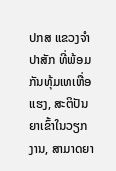ປກສ ແຂວງຈຳປາສັກ ທີ່ພ້ອມກັນທຸ້ມເທເຫື່ອແຮງ, ສະຕິປັນຍາເຂົ້າໃນວຽກງານ, ສາມາດຍາ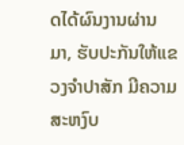ດໄດ້ຜົນງານຜ່ານມາ, ຮັບປະກັນໃຫ້ແຂວງຈຳປາສັກ ມີຄວາມສະຫງົບ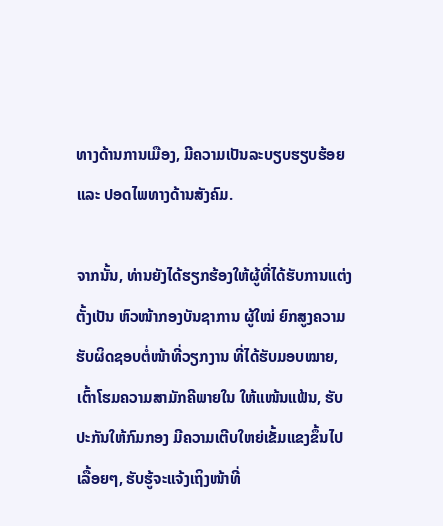ທາງດ້ານການເມືອງ, ມີຄວາມເປັນລະບຽບຮຽບຮ້ອຍ ແລະ ປອດໄພທາງດ້ານສັງຄົມ.

ຈາກນັ້ນ, ທ່ານຍັງໄດ້ຮຽກຮ້ອງໃຫ້ຜູ້ທີ່ໄດ້ຮັບການແຕ່ງຕັ້ງເປັນ ຫົວໜ້າກອງບັນຊາການ ຜູ້ໃໝ່ ຍົກສູງຄວາມຮັບຜິດຊອບຕໍ່ໜ້າທີ່ວຽກງານ ທີ່ໄດ້ຮັບມອບໝາຍ, ເຕົ້າໂຮມຄວາມສາມັກຄີພາຍໃນ ໃຫ້ແໜ້ນແຟ້ນ, ຮັບປະກັນໃຫ້ກົມກອງ ມີຄວາມເຕີບໃຫຍ່ເຂັ້ມແຂງຂຶ້ນໄປເລື້ອຍໆ, ຮັບຮູ້ຈະແຈ້ງເຖິງໜ້າທີ່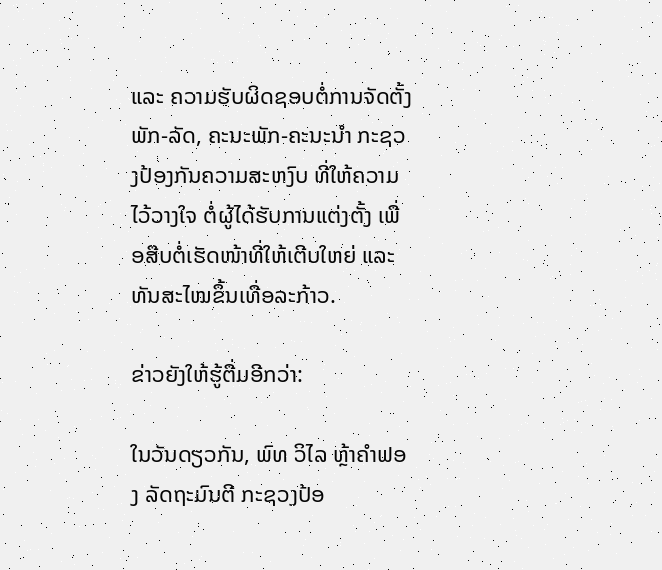ແລະ ຄວາມຮັບຜິດຊອບຕໍ່ການຈັດຕັ້ງພັກ-ລັດ, ຄະນະພັກ-ຄະນະນໍາ ກະຊວງປ້ອງກັນຄວາມສະຫງົບ ທີ່ໃຫ້ຄວາມໄວ້ວາງໃຈ ຕໍ່ຜູ້ໄດ້ຮັບການແຕ່ງຕັ້ງ ເພື່ອສືບຕໍ່ເຮັດໜ້າທີ່ໃຫ້ເຕີບໃຫຍ່ ແລະ ທັນສະໄໝຂຶ້ນເທື່ອລະກ້າວ.

ຂ່າວຍັງໃຫ້ຮູ້ຕື່ມອີກວ່າ:

ໃນວັນດຽວກັນ, ພົທ ວິໄລ ຫຼ້າຄຳຟອງ ລັດຖະມົນຕີ ກະຊວງປ້ອ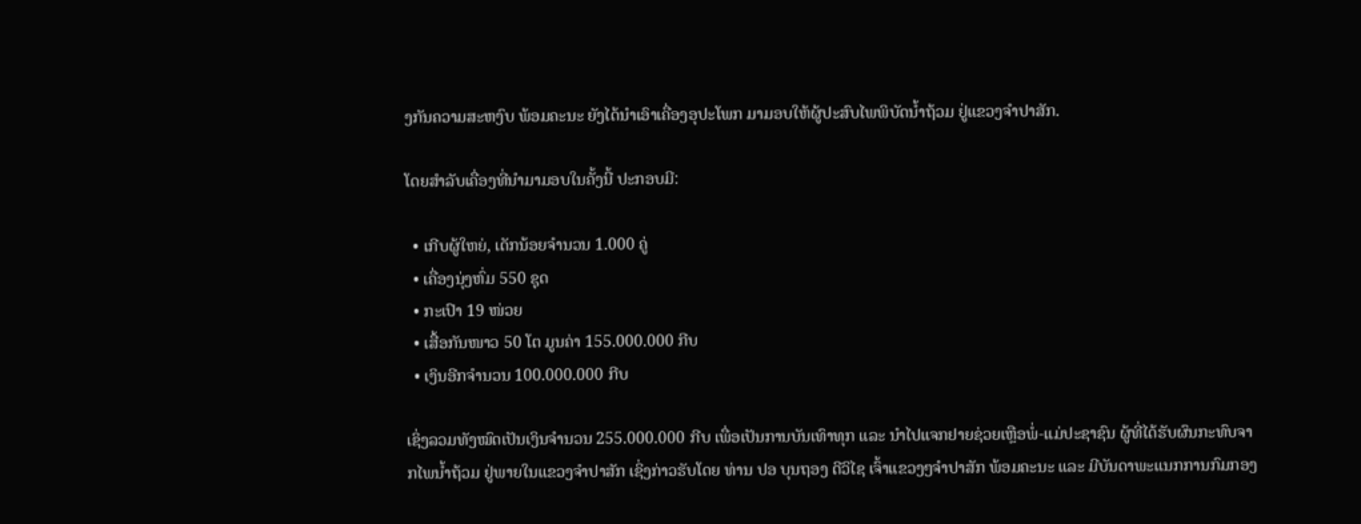ງກັນຄວາມສະຫງົບ ພ້ອມຄະນະ ຍັງໄດ້ນຳເອົາເຄື່ອງອຸປະໂພກ ມາມອບໃຫ້ຜູ້ປະສົບໄພພິບັດນ້ຳຖ້ວມ ຢູ່ແຂວງຈຳປາສັກ.

ໂດຍສຳລັບເຄື່ອງທີ່ນຳມາມອບໃນຄັ້ງນີ້ ປະກອບມີ:

  • ເກີບຜູ້ໃຫຍ່, ເດັກນ້ອຍຈຳນວນ 1.000 ຄູ່
  • ເຄື່ອງນຸ່ງຫົ່ມ 550 ຊຸດ
  • ກະເປົາ 19 ໜ່ວຍ
  • ເສື້ອກັນໜາວ 50 ໂຕ ມູນຄ່າ 155.000.000 ກີບ
  • ເງິນອີກຈຳນວນ 100.000.000 ກີບ

ເຊິ່ງລວມທັງໝົດເປັນເງິນຈໍານວນ 255.000.000 ກີບ ເພື່ອເປັນການບັນເທົາທຸກ ແລະ ນຳໄປແຈກຢາຍຊ່ວຍເຫຼືອພໍ່-ແມ່ປະຊາຊົນ ຜູ້ທີ່ໄດ້ຮັບຜົນກະທົບຈາກໄພນ້ຳຖ້ວມ ຢູ່ພາຍໃນແຂວງຈຳປາສັກ ເຊິ່ງກ່າວຮັບໂດຍ ທ່ານ ປອ ບຸນຖອງ ດີວິໄຊ ເຈົ້າແຂວງໆຈຳປາສັກ ພ້ອມຄະນະ ແລະ ມີບັນດາພະແນກການກົມກອງ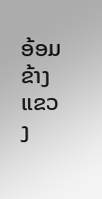ອ້ອມຂ້າງ ແຂວງ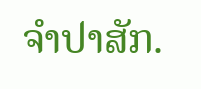ຈຳປາສັກ.